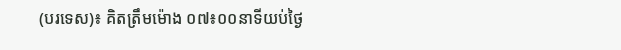(បរទេស)៖ គិតត្រឹមម៉ោង ០៧៖០០នាទីយប់ថ្ងៃ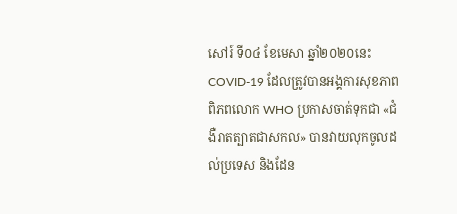សៅរ៍ ទី០៤ ខែមេសា ឆ្នាំ២០២០នេះ COVID-19 ដែលត្រូវបានអង្គការសុខភាពពិភពលោក WHO ប្រកាសចាត់ទុកជា «ជំងឺរាតត្បាតជាសកល» បានវាយលុកចូលដល់ប្រទេស និងដែន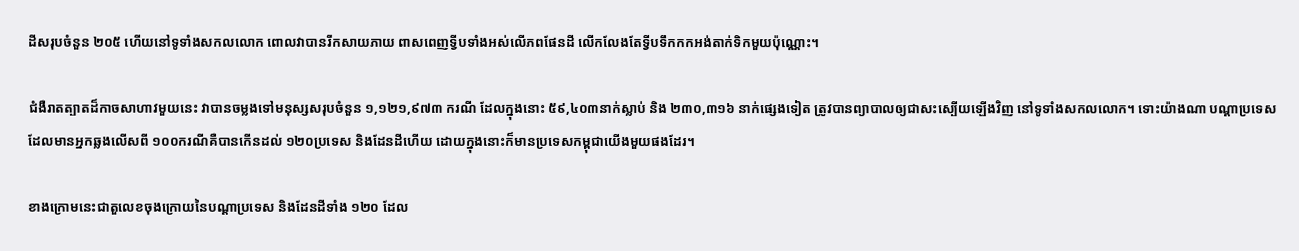ដីសរុបចំនួន ២០៥ ហើយនៅទូទាំងសកលលោក ពោលវាបានរីកសាយភាយ ពាសពេញទ្វីបទាំងអស់លើភពផែនដី លើកលែងតែទ្វីបទឹកកកអង់តាក់ទិកមួយប៉ុណ្ណោះ។

ជំងឺរាតត្បាតដ៏កាចសាហាវមួយនេះ វាបានចម្លងទៅមនុស្សសរុបចំនួន ១,១២១,៩៧៣ ករណី ដែលក្នុងនោះ ៥៩,៤០៣នាក់ស្លាប់ និង ២៣០,៣១៦ នាក់ផ្សេងទៀត ត្រូវបានព្យាបាលឲ្យជាសះស្បើយឡើងវិញ នៅទូទាំងសកលលោក។ ទោះយ៉ាងណា បណ្តាប្រទេសដែលមានអ្នកឆ្លងលើសពី ១០០ករណីគឺបានកើនដល់ ១២០ប្រទេស និងដែនដីហើយ ដោយក្នុងនោះក៏មានប្រទេសកម្ពុជាយើងមួយផងដែរ។

ខាងក្រោមនេះជាតួលេខចុងក្រោយនៃបណ្តាប្រទេស និងដែនដីទាំង ១២០ ដែល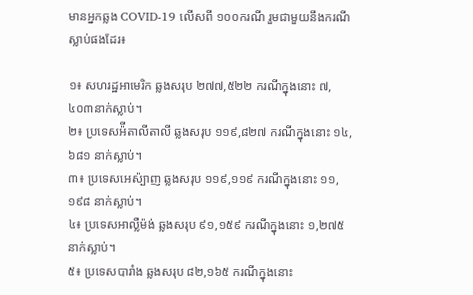មានអ្នកឆ្លង COVID-19 លើសពី ១០០ករណី រួមជាមួយនឹងករណីស្លាប់ផងដែរ៖

១៖ សហរដ្ឋអាមេរិក ឆ្លងសរុប ២៧៧,៥២២ ករណីក្នុងនោះ ៧,៤០៣នាក់ស្លាប់។
២៖ ប្រទេសអ៉ីតាលីតាលី ឆ្លងសរុប ១១៩,៨២៧ ករណីក្នុងនោះ ១៤,៦៨១ នាក់ស្លាប់។
៣៖ ប្រទេសអេស៉្បាញ ឆ្លងសរុប ១១៩,១១៩ ករណីក្នុងនោះ ១១,១៩៨ នាក់ស្លាប់។
៤៖ ប្រទេសអាល្លឺម៉ង់ ឆ្លងសរុប ៩១,១៥៩ ករណីក្នុងនោះ ១,២៧៥ នាក់ស្លាប់។
៥៖ ប្រទេសបារាំង ឆ្លងសរុប ៨២,១៦៥ ករណីក្នុងនោះ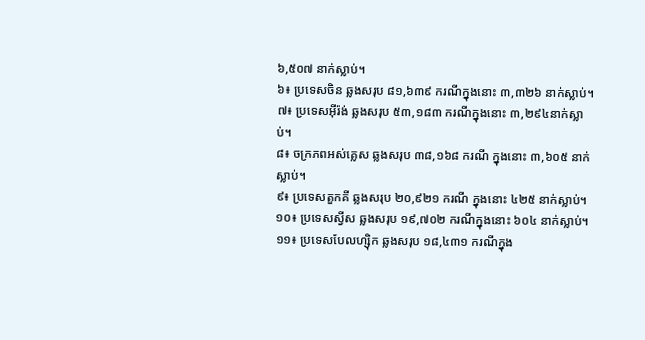៦,៥០៧ នាក់ស្លាប់។
៦៖ ប្រទេសចិន ឆ្លងសរុប ៨១,៦៣៩ ករណីក្នុងនោះ ៣,៣២៦ នាក់ស្លាប់។
៧៖ ប្រទេសអ៊ីរ៉ង់ ឆ្លងសរុប ៥៣,១៨៣ ករណីក្នុងនោះ ៣,២៩៤នាក់ស្លាប់។
៨៖ ចក្រភពអស់គ្លេស ឆ្លងសរុប ៣៨,១៦៨ ករណី ក្នុងនោះ ៣,៦០៥ នាក់ស្លាប់។
៩៖ ប្រទេសតួកគី ឆ្លងសរុប ២០,៩២១ ករណី ក្នុងនោះ ៤២៥ នាក់ស្លាប់។
១០៖ ប្រទេសស្វីស ឆ្លងសរុប ១៩,៧០២ ករណីក្នុងនោះ ៦០៤ នាក់ស្លាប់។
១១៖ ប្រទេសបែលហ្ស៊ិក ឆ្លងសរុប ១៨,៤៣១ ករណីក្នុង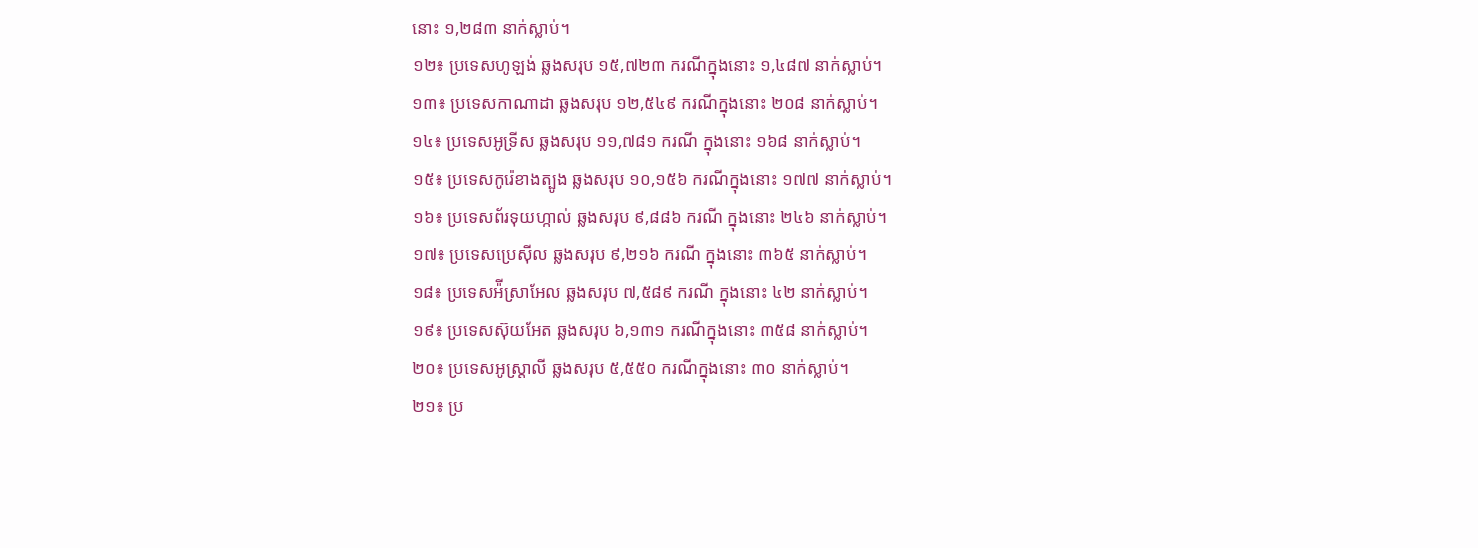នោះ ១,២៨៣ នាក់ស្លាប់។
១២៖ ប្រទេសហូឡង់ ឆ្លងសរុប ១៥,៧២៣ ករណីក្នុងនោះ ១,៤៨៧ នាក់ស្លាប់។
១៣៖ ប្រទេសកាណាដា ឆ្លងសរុប ១២,៥៤៩ ករណីក្នុងនោះ ២០៨ នាក់ស្លាប់។
១៤៖ ប្រទេសអូទ្រីស ឆ្លងសរុប ១១,៧៨១ ករណី ក្នុងនោះ ១៦៨ នាក់ស្លាប់។
១៥៖ ប្រទេសកូរ៉េខាងត្បូង ឆ្លងសរុប ១០,១៥៦ ករណីក្នុងនោះ ១៧៧ នាក់ស្លាប់។
១៦៖ ប្រទេសព័រទុយហ្កាល់ ឆ្លងសរុប ៩,៨៨៦ ករណី ក្នុងនោះ ២៤៦ នាក់ស្លាប់។
១៧៖ ប្រទេសប្រេស៊ីល ឆ្លងសរុប ៩,២១៦ ករណី ក្នុងនោះ ៣៦៥ នាក់ស្លាប់។
១៨៖ ប្រទេសអ៉ីស្រាអែល ឆ្លងសរុប ៧,៥៨៩ ករណី ក្នុងនោះ ៤២ នាក់ស្លាប់។
១៩៖ ប្រទេសស៊ុយអែត ឆ្លងសរុប ៦,១៣១ ករណីក្នុងនោះ ៣៥៨ នាក់ស្លាប់។
២០៖ ប្រទេសអូស្ត្រាលី ឆ្លងសរុប ៥,៥៥០ ករណីក្នុងនោះ ៣០ នាក់ស្លាប់។
២១៖ ប្រ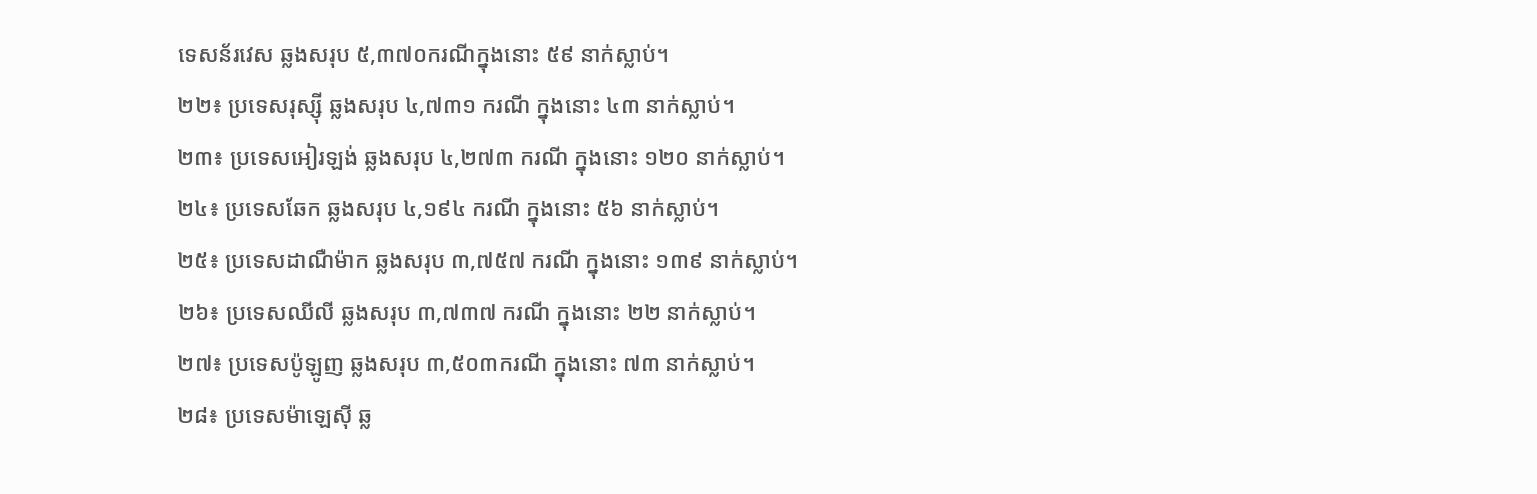ទេសន័រវេស ឆ្លងសរុប ៥,៣៧០ករណីក្នុងនោះ ៥៩ នាក់ស្លាប់។
២២៖ ប្រទេសរុស្ស៊ី ឆ្លងសរុប ៤,៧៣១ ករណី ក្នុងនោះ ៤៣ នាក់ស្លាប់។
២៣៖ ប្រទេសអៀរឡង់ ឆ្លងសរុប ៤,២៧៣ ករណី ក្នុងនោះ ១២០ នាក់ស្លាប់។
២៤៖ ប្រទេសឆែក ឆ្លងសរុប ៤,១៩៤ ករណី ក្នុងនោះ ៥៦ នាក់ស្លាប់។
២៥៖ ប្រទេសដាណឺម៉ាក ឆ្លងសរុប ៣,៧៥៧ ករណី ក្នុងនោះ ១៣៩ នាក់ស្លាប់។
២៦៖ ប្រទេសឈីលី ឆ្លងសរុប ៣,៧៣៧ ករណី ក្នុងនោះ ២២ នាក់ស្លាប់។
២៧៖ ប្រទេសប៉ូឡូញ ឆ្លងសរុប ៣,៥០៣ករណី ក្នុងនោះ ៧៣ នាក់ស្លាប់។
២៨៖ ប្រទេសម៉ាឡេស៊ី ឆ្ល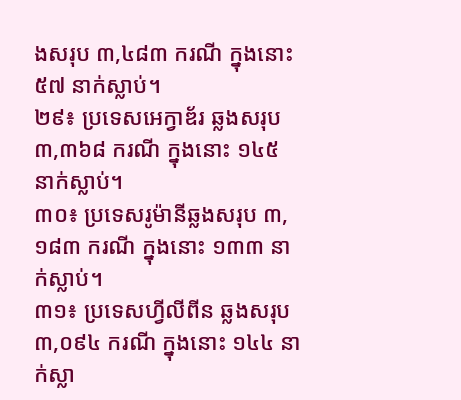ងសរុប ៣,៤៨៣ ករណី ក្នុងនោះ ៥៧ នាក់ស្លាប់។
២៩៖ ប្រទេសអេក្វាឌ័រ ឆ្លងសរុប ៣,៣៦៨ ករណី ក្នុងនោះ ១៤៥ នាក់ស្លាប់។
៣០៖ ប្រទេសរូម៉ានីឆ្លងសរុប ៣,១៨៣ ករណី ក្នុងនោះ ១៣៣ នាក់ស្លាប់។
៣១៖ ប្រទេសហ្វីលីពីន ឆ្លងសរុប ៣,០៩៤ ករណី ក្នុងនោះ ១៤៤ នាក់ស្លា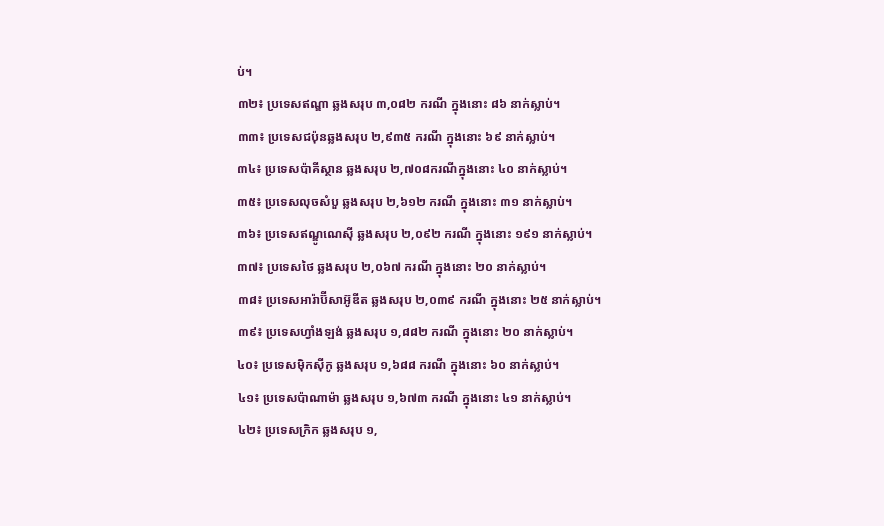ប់។
៣២៖ ប្រទេសឥណ្ឌា ឆ្លងសរុប ៣,០៨២ ករណី ក្នុងនោះ ៨៦ នាក់ស្លាប់។
៣៣៖ ប្រទេសជប៉ុនឆ្លងសរុប ២,៩៣៥ ករណី ក្នុងនោះ ៦៩ នាក់ស្លាប់។
៣៤៖ ប្រទេសប៉ាគីស្ថាន ឆ្លងសរុប ២,៧០៨ករណីក្នុងនោះ ៤០ នាក់ស្លាប់។
៣៥៖ ប្រទេសលុចសំបួ ឆ្លងសរុប ២,៦១២ ករណី ក្នុងនោះ ៣១ នាក់ស្លាប់។
៣៦៖ ប្រទេសឥណ្ឌូណេស៊ី ឆ្លងសរុប ២,០៩២ ករណី ក្នុងនោះ ១៩១ នាក់ស្លាប់។
៣៧៖ ប្រទេសថៃ ឆ្លងសរុប ២,០៦៧ ករណី ក្នុងនោះ ២០ នាក់ស្លាប់។
៣៨៖ ប្រទេសអារ៉ាប៊ីសាអ៊ូឌីត ឆ្លងសរុប ២,០៣៩ ករណី ក្នុងនោះ ២៥ នាក់ស្លាប់។
៣៩៖ ប្រទេសហ្វាំងឡង់ ឆ្លងសរុប ១,៨៨២ ករណី ក្នុងនោះ ២០ នាក់ស្លាប់។
៤០៖ ប្រទេសម៉ិកស៊ីកូ ឆ្លងសរុប ១,៦៨៨ ករណី ក្នុងនោះ ៦០ នាក់ស្លាប់។
៤១៖ ប្រទេសប៉ាណាម៉ា ឆ្លងសរុប ១,៦៧៣ ករណី ក្នុងនោះ ៤១ នាក់ស្លាប់។
៤២៖ ប្រទេសក្រិក ឆ្លងសរុប ១,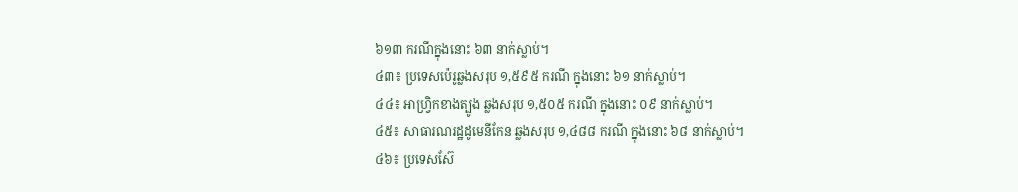៦១៣ ករណីក្នុងនោះ ៦៣ នាក់ស្លាប់។
៤៣៖ ប្រទេសប៉េរូឆ្លងសរុប ១,៥៩៥ ករណី ក្នុងនោះ ៦១ នាក់ស្លាប់។
៤៤៖ អាហ្វ្រិកខាងត្បូង ឆ្លងសរុប ១,៥០៥ ករណី ក្នុងនោះ ០៩ នាក់ស្លាប់។
៤៥៖ សាធារណរដ្ឋដូមេនីកែន ឆ្លងសរុប ១,៤៨៨ ករណី ក្នុងនោះ ៦៨ នាក់ស្លាប់។
៤៦៖ ប្រទេសស៊ែ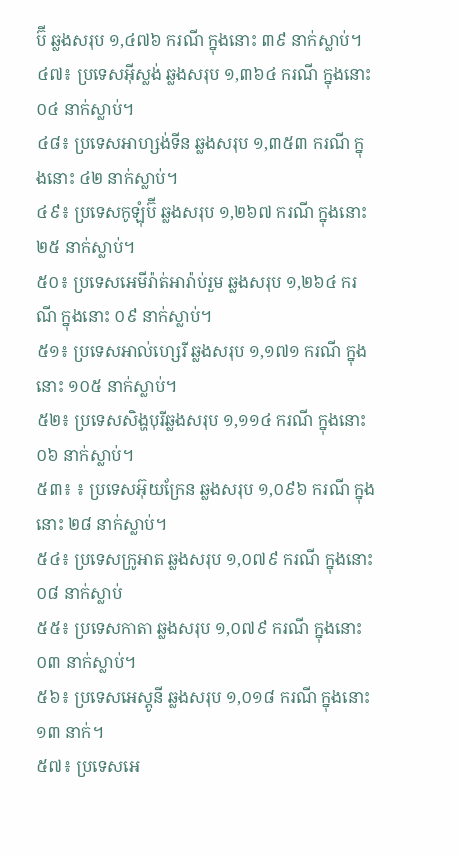ប៊ី ឆ្លងសរុប ១,៤៧៦ ករណី ក្នុងនោះ ៣៩ នាក់ស្លាប់។
៤៧៖ ប្រទេសអ៊ីស្លង់ ឆ្លងសរុប ១,៣៦៤ ករណី ក្នុងនោះ ០៤ នាក់ស្លាប់។
៤៨៖ ប្រទេសអាហ្សង់ទីន ឆ្លងសរុប ១,៣៥៣ ករណី ក្នុងនោះ ៤២ នាក់ស្លាប់។
៤៩៖ ប្រទេសកូឡុំប៊ី ឆ្លងសរុប ១,២៦៧ ករណី ក្នុងនោះ ២៥ នាក់ស្លាប់។
៥០៖ ប្រទេសអេមីរ៉ាត់អារ៉ាប់រួម ឆ្លងសរុប ១,២៦៤ ករណី ក្នុងនោះ ០៩ នាក់ស្លាប់។
៥១៖ ប្រទេសអាល់ហ្សេរី ឆ្លងសរុប ១,១៧១ ករណី ក្នុងនោះ ១០៥ នាក់ស្លាប់។
៥២៖ ប្រទេសសិង្ហបុរីឆ្លងសរុប ១,១១៤ ករណី ក្នុងនោះ ០៦ នាក់ស្លាប់។
៥៣៖ ៖ ប្រទេសអ៊ុយក្រែន ឆ្លងសរុប ១,០៩៦ ករណី ក្នុងនោះ ២៨ នាក់ស្លាប់។
៥៤៖ ប្រទេសក្រូអាត ឆ្លងសរុប ១,០៧៩ ករណី ក្នុងនោះ ០៨ នាក់ស្លាប់
៥៥៖ ប្រទេសកាតា ឆ្លងសរុប ១,០៧៩ ករណី ក្នុងនោះ ០៣ នាក់ស្លាប់។
៥៦៖ ប្រទេសអេស្តូនី ឆ្លងសរុប ១,០១៨ ករណី ក្នុងនោះ ១៣ នាក់។
៥៧៖ ប្រទេសអេ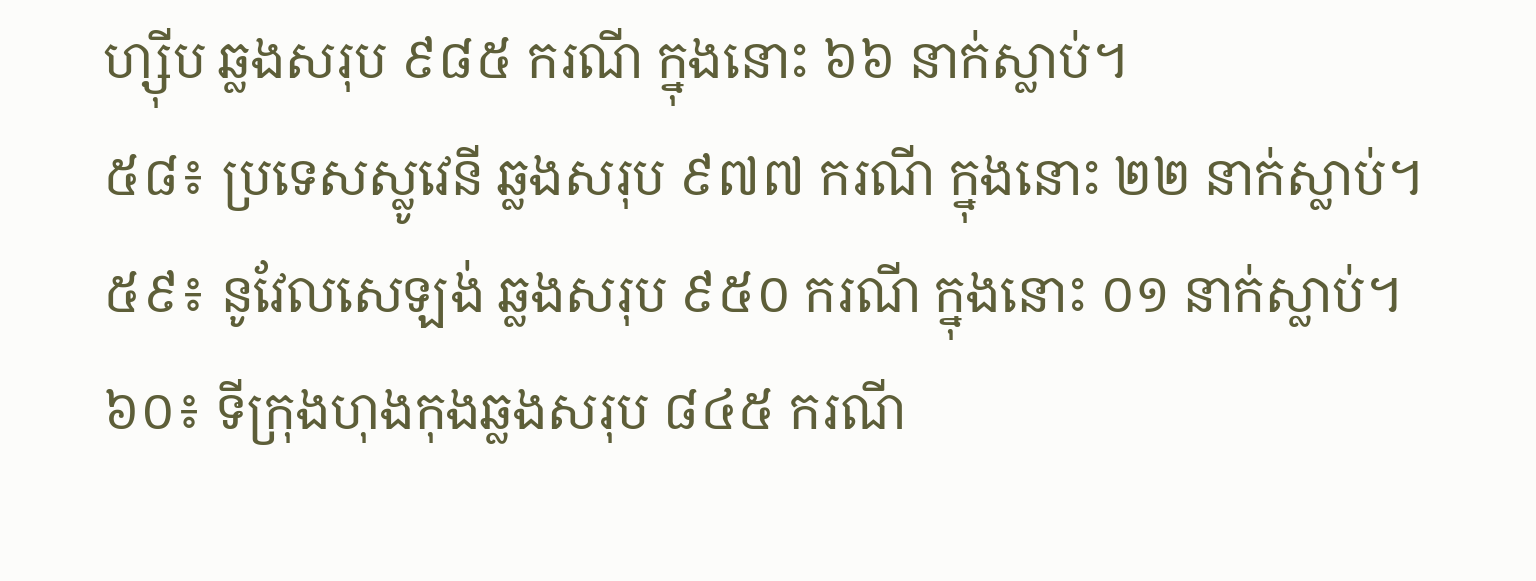ហ្ស៊ីប ឆ្លងសរុប ៩៨៥ ករណី ក្នុងនោះ ៦៦ នាក់ស្លាប់។
៥៨៖ ប្រទេសស្លូវេនី ឆ្លងសរុប ៩៧៧ ករណី ក្នុងនោះ ២២ នាក់ស្លាប់។
៥៩៖ នូវែលសេឡង់ ឆ្លងសរុប ៩៥០ ករណី ក្នុងនោះ ០១ នាក់ស្លាប់។
៦០៖ ទីក្រុងហុងកុងឆ្លងសរុប ៨៤៥ ករណី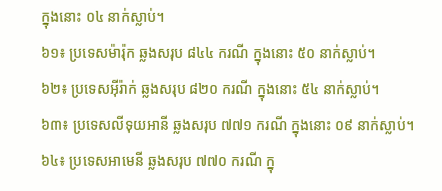ក្នុងនោះ ០៤ នាក់ស្លាប់។
៦១៖ ប្រទេសម៉ារ៉ុក ឆ្លងសរុប ៨៤៤ ករណី ក្នុងនោះ ៥០ នាក់ស្លាប់។
៦២៖ ប្រទេសអ៊ីរ៉ាក់ ឆ្លងសរុប ៨២០ ករណី ក្នុងនោះ ៥៤ នាក់ស្លាប់។
៦៣៖ ប្រទេសលីទុយអានី ឆ្លងសរុប ៧៧១ ករណី ក្នុងនោះ ០៩ នាក់ស្លាប់។
៦៤៖ ប្រទេសអាមេនី ឆ្លងសរុប ៧៧០ ករណី ក្នុ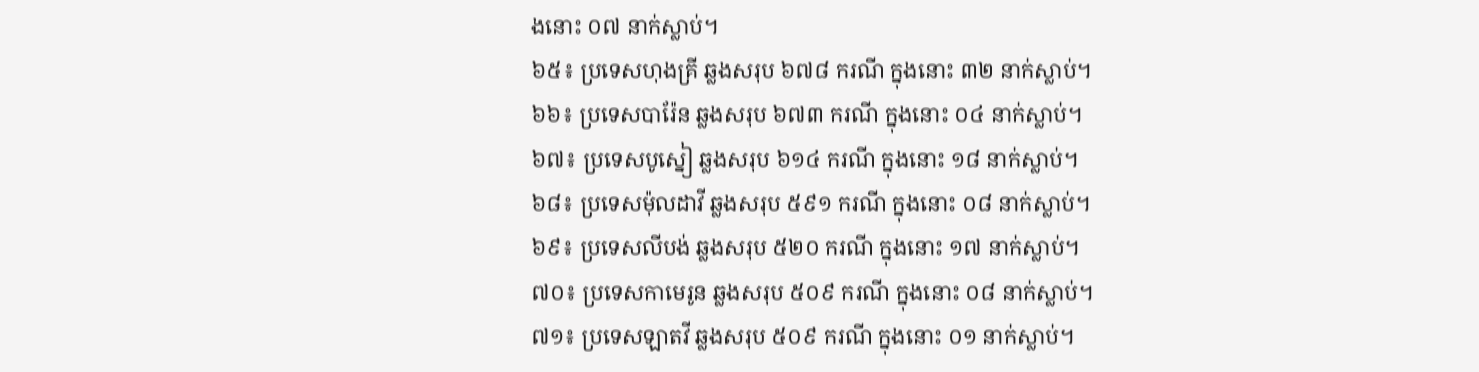ងនោះ ០៧ នាក់ស្លាប់។
៦៥៖ ប្រទេសហុងគ្រី ឆ្លងសរុប ៦៧៨ ករណី ក្នុងនោះ ៣២ នាក់ស្លាប់។
៦៦៖ ប្រទេសបារ៉ែន ឆ្លងសរុប ៦៧៣ ករណី ក្នុងនោះ ០៤ នាក់ស្លាប់។
៦៧៖ ប្រទេសបូស្នៀ ឆ្លងសរុប ៦១៤ ករណី ក្នុងនោះ ១៨ នាក់ស្លាប់។
៦៨៖ ប្រទេសម៉ុលដាវី ឆ្លងសរុប ៥៩១ ករណី ក្នុងនោះ ០៨ នាក់ស្លាប់។
៦៩៖ ប្រទេសលីបង់ ឆ្លងសរុប ៥២០ ករណី ក្នុងនោះ ១៧ នាក់ស្លាប់។
៧០៖ ប្រទេសកាមេរូន ឆ្លងសរុប ៥០៩ ករណី ក្នុងនោះ ០៨ នាក់ស្លាប់។
៧១៖ ប្រទេសឡាតវី ឆ្លងសរុប ៥០៩ ករណី ក្នុងនោះ ០១ នាក់ស្លាប់។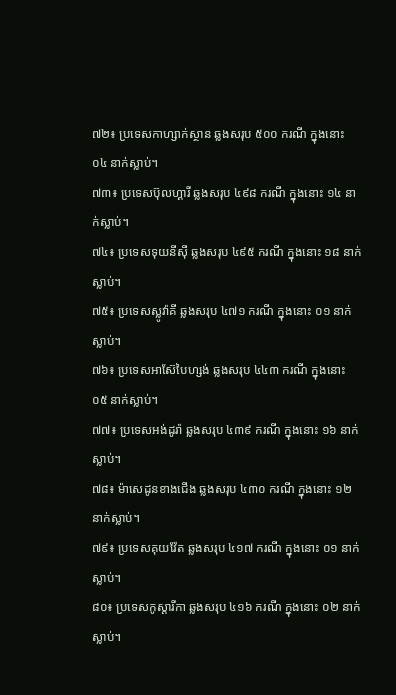៧២៖ ប្រទេសកាហ្សាក់ស្ថាន ឆ្លងសរុប ៥០០ ករណី ក្នុងនោះ ០៤ នាក់ស្លាប់។
៧៣៖ ប្រទេសប៊ុលហ្គារី ឆ្លងសរុប ៤៩៨ ករណី ក្នុងនោះ ១៤ នាក់ស្លាប់។
៧៤៖ ប្រទេសទុយនីស៊ី ឆ្លងសរុប ៤៩៥ ករណី ក្នុងនោះ ១៨ នាក់ស្លាប់។
៧៥៖ ប្រទេសស្លូវ៉ាគី ឆ្លងសរុប ៤៧១ ករណី ក្នុងនោះ ០១ នាក់ស្លាប់។
៧៦៖ ប្រទេសអាស៊ែបៃហ្សង់ ឆ្លងសរុប ៤៤៣ ករណី ក្នុងនោះ ០៥ នាក់ស្លាប់។
៧៧៖ ប្រទេសអង់ដូរ៉ា ឆ្លងសរុប ៤៣៩ ករណី ក្នុងនោះ ១៦ នាក់ស្លាប់។
៧៨៖ ម៉ាសេដូនខាងជើង ឆ្លងសរុប ៤៣០ ករណី ក្នុងនោះ ១២ នាក់ស្លាប់។
៧៩៖ ប្រទេសគុយវ៉ែត ឆ្លងសរុប ៤១៧ ករណី ក្នុងនោះ ០១ នាក់ស្លាប់។
៨០៖ ប្រទេសកូស្តារីកា ឆ្លងសរុប ៤១៦ ករណី ក្នុងនោះ ០២ នាក់ស្លាប់។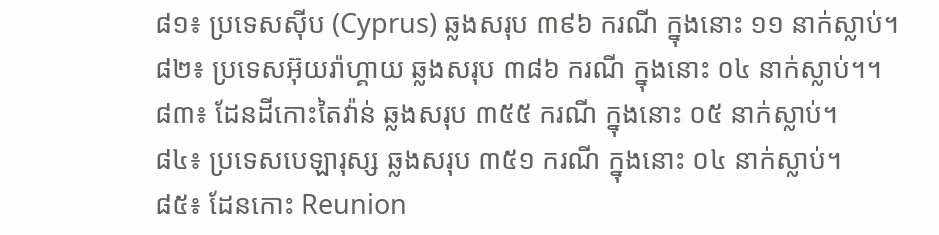៨១៖ ប្រទេសស៊ីប (Cyprus) ឆ្លងសរុប ៣៩៦ ករណី ក្នុងនោះ ១១ នាក់ស្លាប់។
៨២៖ ប្រទេសអ៊ុយរ៉ាហ្គាយ ឆ្លងសរុប ៣៨៦ ករណី ក្នុងនោះ ០៤ នាក់ស្លាប់។។
៨៣៖ ដែនដីកោះតៃវ៉ាន់ ឆ្លងសរុប ៣៥៥ ករណី ក្នុងនោះ ០៥ នាក់ស្លាប់។
៨៤៖ ប្រទេសបេឡារុស្ស ឆ្លងសរុប ៣៥១ ករណី ក្នុងនោះ ០៤ នាក់ស្លាប់។
៨៥៖ ដែនកោះ Reunion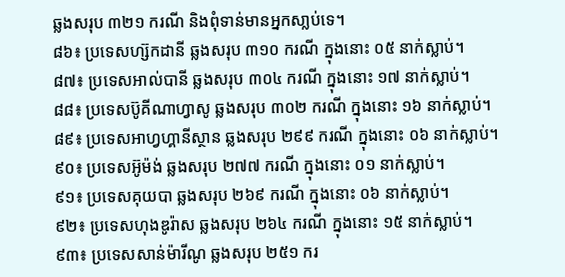ឆ្លងសរុប ៣២១ ករណី និងពុំទាន់មានអ្នកសា្លប់ទេ។
៨៦៖ ប្រទេសហ្ស៊កដានី ឆ្លងសរុប ៣១០ ករណី ក្នុងនោះ ០៥ នាក់ស្លាប់។
៨៧៖ ប្រទេសអាល់បានី ឆ្លងសរុប ៣០៤ ករណី ក្នុងនោះ ១៧ នាក់ស្លាប់។
៨៨៖ ប្រទេសប៊ូគីណាហ្វាសូ ឆ្លងសរុប ៣០២ ករណី ក្នុងនោះ ១៦ នាក់ស្លាប់។
៨៩៖ ប្រទេសអាហ្វហ្គានីស្ថាន ឆ្លងសរុប ២៩៩ ករណី ក្នុងនោះ ០៦ នាក់ស្លាប់។
៩០៖ ប្រទេសអ៊ូម៉ង់ ឆ្លងសរុប ២៧៧ ករណី ក្នុងនោះ ០១ នាក់ស្លាប់។
៩១៖ ប្រទេសគុយបា ឆ្លងសរុប ២៦៩ ករណី ក្នុងនោះ ០៦ នាក់ស្លាប់។
៩២៖ ប្រទេសហុងឌូរ៉ាស ឆ្លងសរុប ២៦៤ ករណី ក្នុងនោះ ១៥ នាក់ស្លាប់។
៩៣៖ ប្រទេសសាន់ម៉ារីណូ ឆ្លងសរុប ២៥១ ករ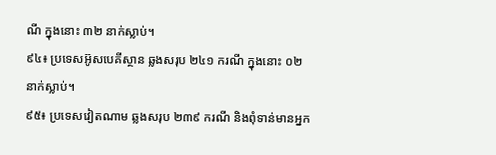ណី ក្នុងនោះ ៣២ នាក់ស្លាប់។
៩៤៖ ប្រទេសអ៊ូសបេគីស្ថាន ឆ្លងសរុប ២៤១ ករណី ក្នុងនោះ ០២ នាក់ស្លាប់។
៩៥៖ ប្រទេសវៀតណាម ឆ្លងសរុប ២៣៩ ករណី និងពុំទាន់មានអ្នក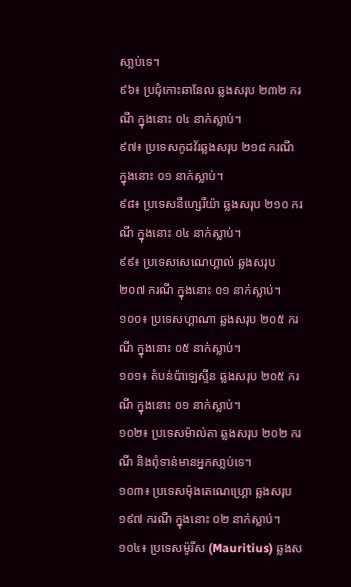សា្លប់ទេ។
៩៦៖ ប្រជុំកោះឆានែល ឆ្លងសរុប ២៣២ ករណី ក្នុងនោះ ០៤ នាក់ស្លាប់។
៩៧៖ ប្រទេសកូដវ័រឆ្លងសរុប ២១៨ ករណី ក្នុងនោះ ០១ នាក់ស្លាប់។
៩៨៖ ប្រទេសនីហ្សេរីយ៉ា ឆ្លងសរុប ២១០ ករណី ក្នុងនោះ ០៤ នាក់ស្លាប់។
៩៩៖ ប្រទេសសេណេហ្គាល់ ឆ្លងសរុប ២០៧ ករណី ក្នុងនោះ ០១ នាក់ស្លាប់។
១០០៖ ប្រទេសហ្គាណា ឆ្លងសរុប ២០៥ ករណី ក្នុងនោះ ០៥ នាក់ស្លាប់។
១០១៖ តំបន់ប៉ាឡេស្ទីន ឆ្លងសរុប ២០៥ ករណី ក្នុងនោះ ០១ នាក់ស្លាប់។
១០២៖ ប្រទេសម៉ាល់តា ឆ្លងសរុប ២០២ ករណី និងពុំទាន់មានអ្នកសា្លប់ទេ។
១០៣៖ ប្រទេសម៉ុងតេណេហ្គ្រោ ឆ្លងសរុប ១៩៧ ករណី ក្នុងនោះ ០២ នាក់ស្លាប់។
១០៤៖ ប្រទេសម៉ូរីស (Mauritius) ឆ្លងស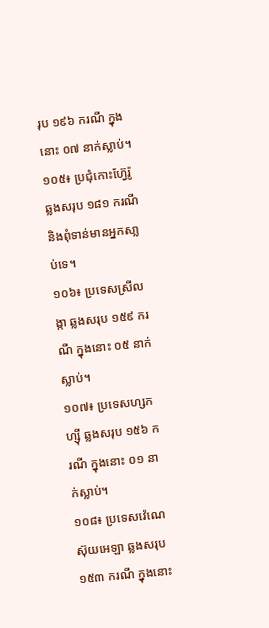រុប ១៩៦ ករណី ក្នុងនោះ ០៧ នាក់ស្លាប់។
១០៥៖ ប្រជុំកោះហ្វ៊ែរ៉ូ ឆ្លងសរុប ១៨១ ករណី និងពុំទាន់មានអ្នកសា្លប់ទេ។
១០៦៖ ប្រទេសស្រីលង្កា ឆ្លងសរុប ១៥៩ ករណី ក្នុងនោះ ០៥ នាក់ស្លាប់។
១០៧៖ ប្រទេសហ្សកហ្ស៊ី ឆ្លងសរុប ១៥៦ ករណី ក្នុងនោះ ០១ នាក់ស្លាប់។
១០៨៖ ប្រទេសវ៉េណេស៊ុយអេឡា ឆ្លងសរុប ១៥៣ ករណី ក្នុងនោះ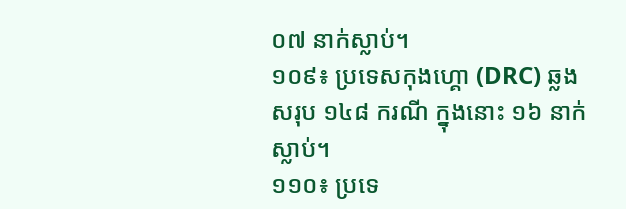០៧ នាក់ស្លាប់។
១០៩៖ ប្រទេសកុងហ្គោ (DRC) ឆ្លងសរុប ១៤៨ ករណី ក្នុងនោះ ១៦ នាក់ស្លាប់។
១១០៖ ប្រទេ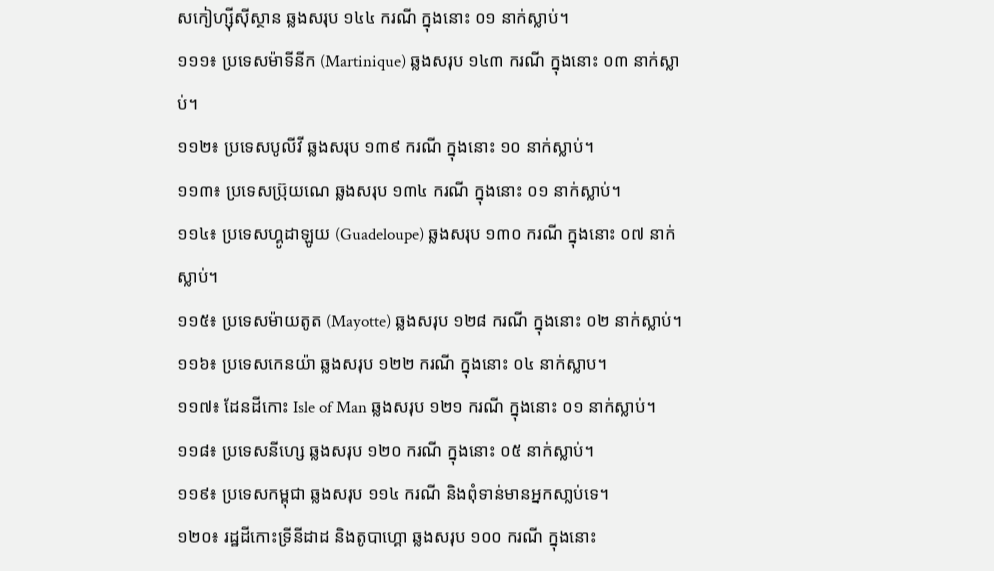សកៀហ្ស៊ីស៊ីស្ថាន ឆ្លងសរុប ១៤៤ ករណី ក្នុងនោះ ០១ នាក់ស្លាប់។
១១១៖ ប្រទេសម៉ាទីនីក (Martinique) ឆ្លងសរុប ១៤៣ ករណី ក្នុងនោះ ០៣ នាក់ស្លាប់។
១១២៖ ប្រទេសបូលីវី ឆ្លងសរុប ១៣៩ ករណី ក្នុងនោះ ១០ នាក់ស្លាប់។
១១៣៖ ប្រទេសប្រ៊ុយណេ ឆ្លងសរុប ១៣៤ ករណី ក្នុងនោះ ០១ នាក់ស្លាប់។
១១៤៖ ប្រទេសហ្គូដាឡូយ (Guadeloupe) ឆ្លងសរុប ១៣០ ករណី ក្នុងនោះ ០៧ នាក់ស្លាប់។
១១៥៖ ប្រទេសម៉ាយតូត (Mayotte) ឆ្លងសរុប ១២៨ ករណី ក្នុងនោះ ០២ នាក់ស្លាប់។
១១៦៖ ប្រទេសកេនយ៉ា ឆ្លងសរុប ១២២ ករណី ក្នុងនោះ ០៤ នាក់ស្លាប។
១១៧៖ ដែនដីកោះ Isle of Man ឆ្លងសរុប ១២១ ករណី ក្នុងនោះ ០១ នាក់ស្លាប់។
១១៨៖ ប្រទេសនីហ្សេ ឆ្លងសរុប ១២០ ករណី ក្នុងនោះ ០៥ នាក់ស្លាប់។
១១៩៖ ប្រទេសកម្ពុជា ឆ្លងសរុប ១១៤ ករណី និងពុំទាន់មានអ្នកសា្លប់ទេ។
១២០៖ រដ្ឋដីកោះទ្រីនីដាដ និងតូបាហ្គោ ឆ្លងសរុប ១០០ ករណី ក្នុងនោះ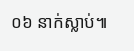០៦ នាក់ស្លាប់៕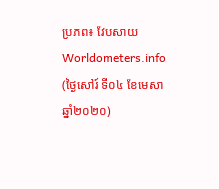ប្រភព៖ វែបសាយ Worldometers.info (ថ្ងៃសៅរ៍ ទី០៤ ខែមេសា ឆ្នាំ២០២០)